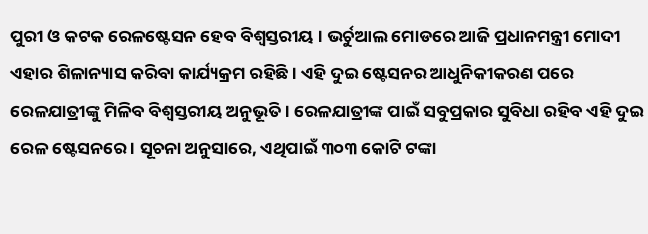ପୁରୀ ଓ କଟକ ରେଳଷ୍ଟେସନ ହେବ ବିଶ୍ୱସ୍ତରୀୟ । ଭର୍ଚୁଆଲ ମୋଡରେ ଆଜି ପ୍ରଧାନମନ୍ତ୍ରୀ ମୋଦୀ ଏହାର ଶିଳାନ୍ୟାସ କରିବା କାର୍ଯ୍ୟକ୍ରମ ରହିଛି । ଏହି ଦୁଇ ଷ୍ଟେସନର ଆଧୁନିକୀକରଣ ପରେ ରେଳଯାତ୍ରୀଙ୍କୁ ମିଳିବ ବିଶ୍ୱସ୍ତରୀୟ ଅନୁଭୂତି । ରେଳଯାତ୍ରୀଙ୍କ ପାଇଁ ସବୁପ୍ରକାର ସୁବିଧା ରହିବ ଏହି ଦୁଇ ରେଳ ଷ୍ଟେସନରେ । ସୂଚନା ଅନୁସାରେ, ଏଥିପାଇଁ ୩୦୩ କୋଟି ଟଙ୍କା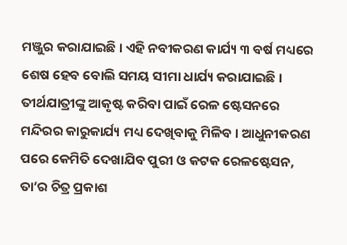ମଞ୍ଜୁର କରାଯାଇଛି । ଏହି ନବୀକରଣ କାର୍ଯ୍ୟ ୩ ବର୍ଷ ମଧ୍ୟରେ ଶେଷ ହେବ ବୋଲି ସମୟ ସୀମା ଧାର୍ଯ୍ୟ କରାଯାଇଛି । ତୀର୍ଥଯାତ୍ରୀଙ୍କୁ ଆକୃଷ୍ଟ କରିବା ପାଇଁ ରେଳ ଷ୍ଟେସନରେ ମନ୍ଦିରର କାରୁକାର୍ଯ୍ୟ ମଧ୍ୟ ଦେଖିବାକୁ ମିଳିବ । ଆଧୁନୀକରଣ ପରେ କେମିତି ଦେଖାଯିବ ପୁରୀ ଓ କଟକ ରେଳଷ୍ଟେସନ, ତା’ର ଚିତ୍ର ପ୍ରକାଶ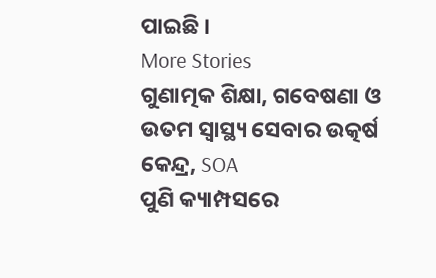ପାଇଛି ।
More Stories
ଗୁଣାତ୍ମକ ଶିକ୍ଷା, ଗବେଷଣା ଓ ଉତମ ସ୍ୱାସ୍ଥ୍ୟ ସେବାର ଉତ୍କର୍ଷ କେନ୍ଦ୍ର, SOA
ପୁଣି କ୍ୟାମ୍ପସରେ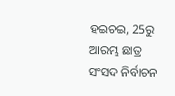ହଇଚଇ, 25ରୁ ଆରମ୍ଭ ଛାତ୍ର ସଂସଦ ନିର୍ବାଚନ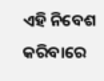ଏହି ନିବେଶ କରିବାରେ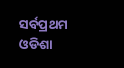ସର୍ବପ୍ରଥମ ଓଡିଶା